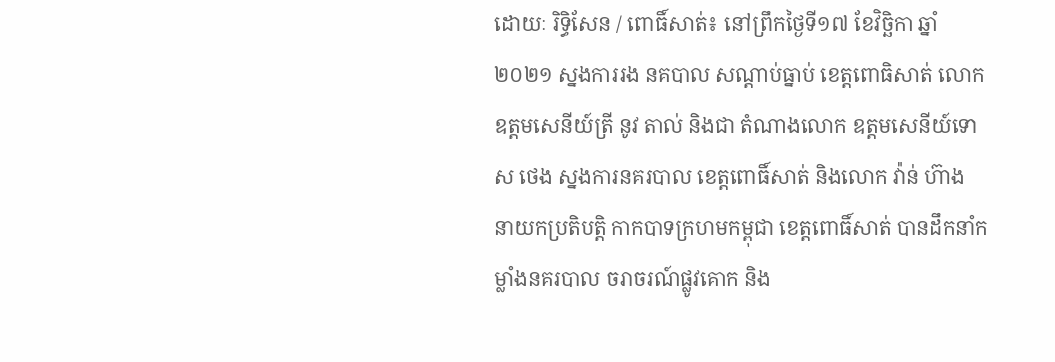ដោយៈ រិទ្ធិសែន / ពោធិ៍សាត់៖ នៅព្រឹកថ្ងៃទី១៧ ខែវិច្ឆិកា ឆ្នាំ២០២១ ស្នងការរង នគបាល សណ្តាប់ធ្នាប់ ខេត្តពោធិសាត់ លោកឧត្តមសេនីយ៍ត្រី នូវ តាល់ និងជា តំណាងលោក ឧត្តមសេនីយ៍ទោ ស ថេង ស្នងការនគរបាល ខេត្តពោធិ៍សាត់ និងលោក វ៉ាន់ ហ៊ាង នាយកប្រតិបត្តិ កាកបាទក្រហមកម្ពុជា ខេត្តពោធិ៍សាត់ បានដឹកនាំកម្លាំងនគរបាល ចរាចរណ៍ផ្លូវគោក និង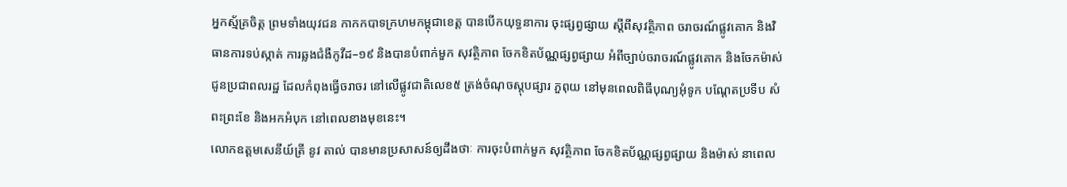អ្នកស្ម័គ្រចិត្ត ព្រមទាំងយុវជន កាកកបាទក្រហមកម្ពុជាខេត្ត បានបើកយុទ្ធនាការ ចុះផ្សព្វផ្សាយ ស្តីពីសុវត្ថិភាព ចរាចរណ៍ផ្លូវគោក និងវិធានការទប់ស្កាត់ ការឆ្លងជំងឺកូវីដ–១៩ និងបានបំពាក់មួក សុវត្ថិភាព ចែកខិតប័ណ្ណផ្សព្វផ្សាយ អំពីច្បាប់ចរាចរណ៍ផ្លូវគោក និងចែកម៉ាស់ ជូនប្រជាពលរដ្ឋ ដែលកំពុងធ្វើចរាចរ នៅលើផ្លូវជាតិលេខ៥ ត្រង់ចំណុចស្តុបផ្សារ ភួពុយ នៅមុនពេលពិធីបុណ្យអុំទូក បណ្តែតប្រទីប សំពះព្រះខែ និងអកអំបុក នៅពេលខាងមុខនេះ។
លោកឧត្តមសេនីយ៍ត្រី នូវ តាល់ បានមានប្រសាសន៍ឲ្យដឹងថាៈ ការចុះបំពាក់មួក សុវត្ថិភាព ចែកខិតប័ណ្ណផ្សព្វផ្សាយ និងម៉ាស់ នាពេល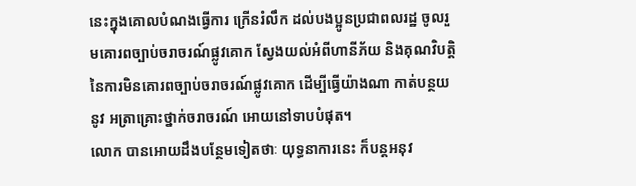នេះក្នុងគោលបំណងធ្វើការ ក្រើនរំលឹក ដល់បងប្អូនប្រជាពលរដ្ឋ ចូលរួមគោរពច្បាប់ចរាចរណ៍ផ្លូវគោក ស្វែងយល់អំពីហានីភ័យ និងគុណវិបត្តិ នៃការមិនគោរពច្បាប់ចរាចរណ៍ផ្លូវគោក ដើម្បីធ្វើយ៉ាងណា កាត់បន្ថយនូវ អត្រាគ្រោះថ្នាក់ចរាចរណ៍ អោយនៅទាបបំផុត។
លោក បានអោយដឹងបន្ថែមទៀតថាៈ យុទ្ធនាការនេះ ក៏បន្តអនុវ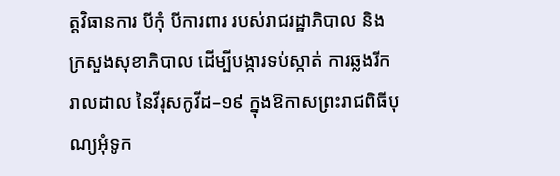ត្តវិធានការ បីកុំ បីការពារ របស់រាជរដ្ឋាភិបាល និងក្រសួងសុខាភិបាល ដើម្បីបង្ការទប់ស្កាត់ ការឆ្លងរីករាលដាល នៃវីរុសកូវីដ–១៩ ក្នុងឱកាសព្រះរាជពិធីបុណ្យអុំទូក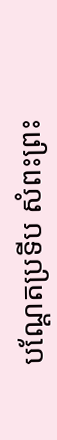បណ្តែតប្រទីប សំពះព្រះ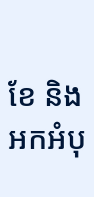ខែ និងអកអំបុ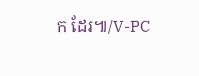ក ដែរ៕/V-PC